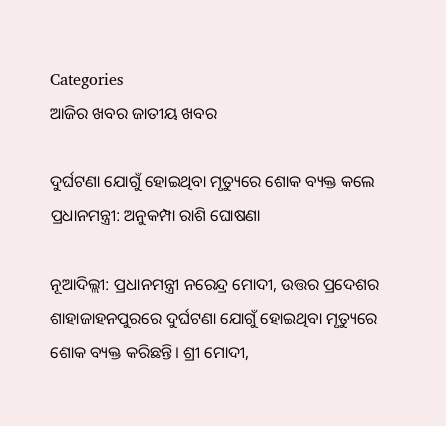Categories
ଆଜିର ଖବର ଜାତୀୟ ଖବର

ଦୁର୍ଘଟଣା ଯୋଗୁଁ ହୋଇଥିବା ମୃତ୍ୟୁରେ ଶୋକ ବ୍ୟକ୍ତ କଲେ ପ୍ରଧାନମନ୍ତ୍ରୀ: ଅନୁକମ୍ପା ରାଶି ଘୋଷଣା

ନୂଆଦିଲ୍ଲୀ: ପ୍ରଧାନମନ୍ତ୍ରୀ ନରେନ୍ଦ୍ର ମୋଦୀ, ଉତ୍ତର ପ୍ରଦେଶର ଶାହାଜାହନପୁରରେ ଦୁର୍ଘଟଣା ଯୋଗୁଁ ହୋଇଥିବା ମୃତ୍ୟୁରେ ଶୋକ ବ୍ୟକ୍ତ କରିଛନ୍ତି। ଶ୍ରୀ ମୋଦୀ,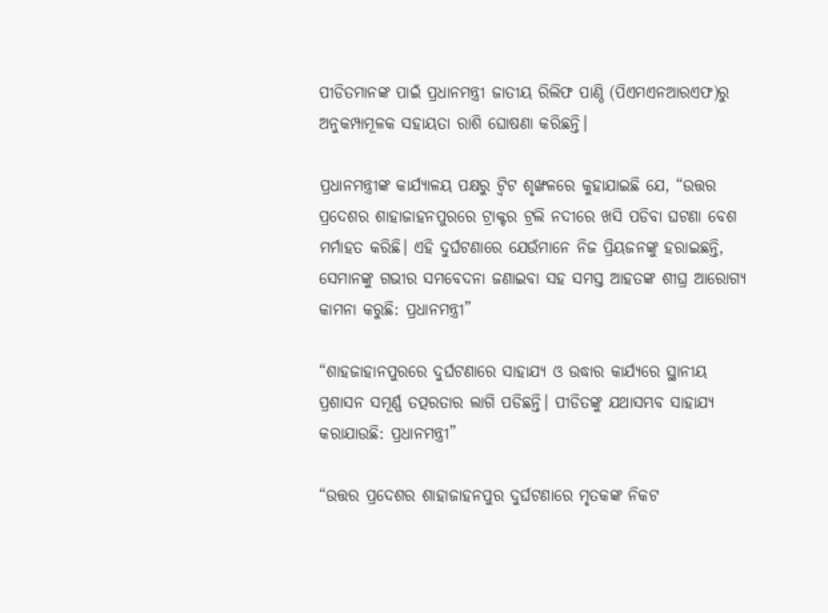ପୀଡିତମାନଙ୍କ ପାଇଁ ପ୍ରଧାନମନ୍ତ୍ରୀ ଜାତୀୟ ରିଲିଫ ପାଣ୍ଠି (ପିଏମଏନଆରଏଫ)ରୁ ଅନୁକମ୍ପାମୂଳକ ସହାୟତା ରାଶି ଘୋଷଣା କରିଛନ୍ତି।

ପ୍ରଧାନମନ୍ତ୍ରୀଙ୍କ କାର୍ଯ୍ୟାଳୟ ପକ୍ଷରୁ ଟ୍ୱିଟ ଶୃଙ୍ଖଳରେ କୁହାଯାଇଛି ଯେ, “ଉତ୍ତର ପ୍ରଦେଶର ଶାହାଜାହନପୁରରେ ଟ୍ରାକ୍ଟର ଟ୍ରଲି ନଦୀରେ ଖସି ପଡିବା ଘଟଣା ବେଶ ମର୍ମାହତ କରିଛି। ଏହି ଦୁର୍ଘଟଣାରେ ଯେଉଁମାନେ ନିଜ ପ୍ରିୟଜନଙ୍କୁ ହରାଇଛନ୍ତି, ସେମାନଙ୍କୁ ଗଭୀର ସମବେଦନା ଜଣାଇବା ସହ ସମସ୍ତ ଆହତଙ୍କ ଶୀଘ୍ର ଆରୋଗ୍ୟ କାମନା କରୁଛି: ପ୍ରଧାନମନ୍ତ୍ରୀ”

“ଶାହଜାହାନପୁରରେ ଦୁର୍ଘଟଣାରେ ସାହାଯ୍ୟ ଓ ଉଦ୍ଧାର କାର୍ଯ୍ୟରେ ସ୍ଥାନୀୟ ପ୍ରଶାସନ ସମୂର୍ଣ୍ଣ ତତ୍ପରତାର ଲାଗି ପଡିଛନ୍ତି। ପୀଡିତଙ୍କୁ ଯଥାସମ୍ଭବ ସାହାଯ୍ୟ କରାଯାଉଛି: ପ୍ରଧାନମନ୍ତ୍ରୀ”

“ଉତ୍ତର ପ୍ରଦେଶର ଶାହାଜାହନପୁର ଦୁର୍ଘଟଣାରେ ମୃତକଙ୍କ ନିକଟ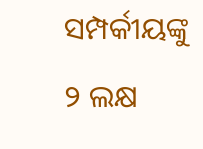ସମ୍ପର୍କୀୟଙ୍କୁ ୨ ଲକ୍ଷ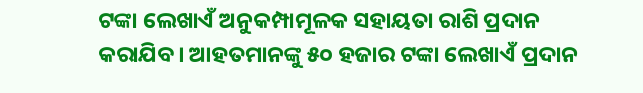ଟଙ୍କା ଲେଖାଏଁ ଅନୁକମ୍ପାମୂଳକ ସହାୟତା ରାଶି ପ୍ରଦାନ କରାଯିବ। ଆହତମାନଙ୍କୁ ୫୦ ହଜାର ଟଙ୍କା ଲେଖାଏଁ ପ୍ରଦାନ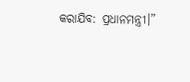କରାଯିବ: ପ୍ରଧାନମନ୍ତ୍ରୀ।”